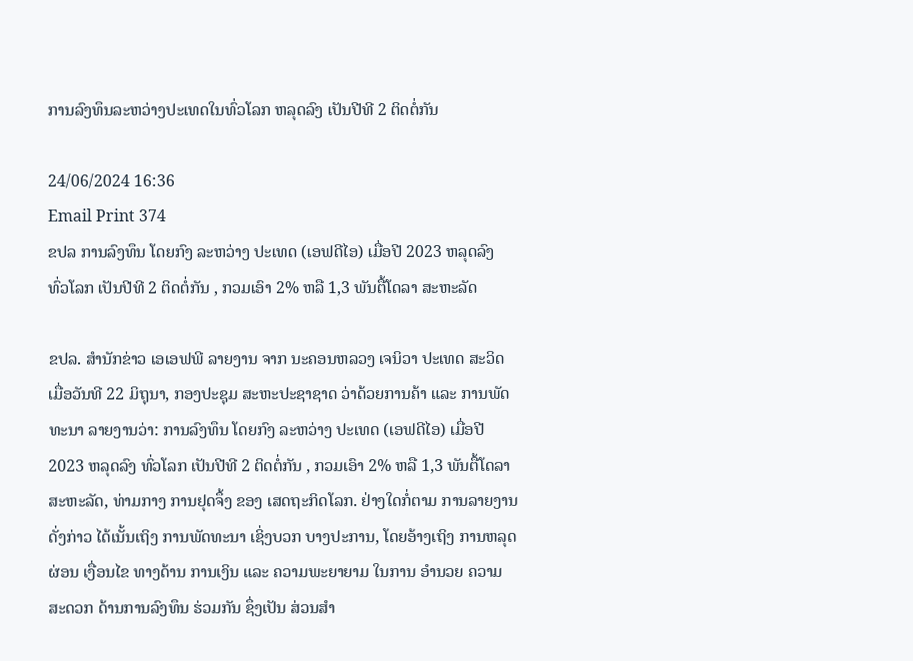ການລົງທຶນລະຫວ່າງປະເທດໃນທົ່ວໂລກ ຫລຸດລົງ ເປັນປີທີ 2 ຕິດຕໍ່ກັນ

24/06/2024 16:36
Email Print 374
ຂປລ ການລົງທຶນ ໂດຍກົງ ລະຫວ່າງ ປະເທດ (ເອຟດີໄອ) ເມື່ອປີ 2023 ຫລຸດລົງ ທົ່ວໂລກ ເປັນປີທີ 2 ຕິດຕໍ່ກັນ , ກວມເອົາ 2% ຫລື 1,3 ພັນຕື້ໂດລາ ສະຫະລັດ

ຂປລ. ສຳນັກຂ່າວ ເອເອຟພີ ລາຍງານ ຈາກ ນະຄອນຫລວງ ເຈນິວາ ປະເທດ ສະວິດ ເມື່ອວັນທີ 22 ມິຖຸນາ, ກອງປະຊຸມ ສະຫະປະຊາຊາດ ວ່າດ້ວຍການຄ້າ ແລະ ການພັດທະນາ ລາຍງານວ່າ: ການລົງທຶນ ໂດຍກົງ ລະຫວ່າງ ປະເທດ (ເອຟດີໄອ) ເມື່ອປີ 2023 ຫລຸດລົງ ທົ່ວໂລກ ເປັນປີທີ 2 ຕິດຕໍ່ກັນ , ກວມເອົາ 2% ຫລື 1,3 ພັນຕື້ໂດລາ ສະຫະລັດ, ທ່າມກາງ ການຢຸດຈຶ້ງ ຂອງ ເສດຖະກິດໂລກ. ຢ່າງໃດກໍ່ຕາມ ການລາຍງານ ດັ່ງກ່າວ ໄດ້ເນັ້ນເຖິງ ການພັດທະນາ ເຊິ່ງບວກ ບາງປະການ, ໂດຍອ້າງເຖິງ ການຫລຸດຜ່ອນ ເງື່ອນໄຂ ທາງດ້ານ ການເງິນ ແລະ ຄວາມພະຍາຍາມ ໃນການ ອຳນວຍ ຄວາມສະດວກ ດ້ານການລົງທຶນ ຮ່ວມກັນ ຊຶ່ງເປັນ ສ່ວນສຳ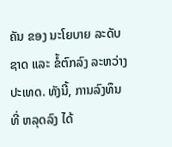ຄັນ ຂອງ ນະໂຍບາຍ ລະດັບຊາດ ແລະ ຂໍ້ຕົກລົງ ລະຫວ່າງ ປະເທດ. ທັງນີ້, ການລົງທຶນ ທີ່ ຫລຸດລົງ ໄດ້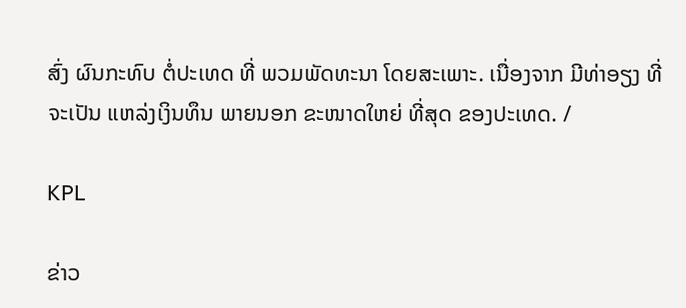ສົ່ງ ຜົນກະທົບ ຕໍ່ປະເທດ ທີ່ ພວມພັດທະນາ ໂດຍສະເພາະ. ເນື່ອງຈາກ ມີທ່າອຽງ ທີ່ຈະເປັນ ແຫລ່ງເງິນທຶນ ພາຍນອກ ຂະໜາດໃຫຍ່ ທີ່ສຸດ ຂອງປະເທດ. /

KPL

ຂ່າວ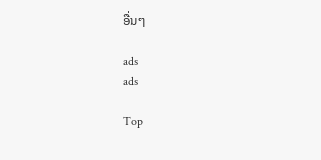ອື່ນໆ

ads
ads

Top